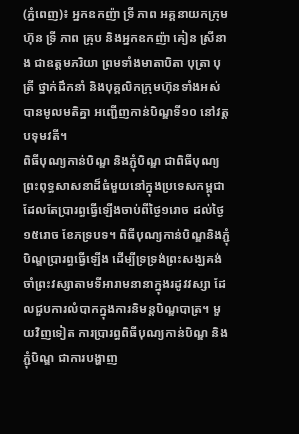(ភ្នំពេញ)៖ អ្នកឧកញ៉ា ទ្រី ភាព អគ្គនាយកក្រុមហ៊ុន ទ្រី ភាព គ្រុប និងអ្នកឧកញ៉ា គៀន ស្រីនាង ជាឧត្តមភរិយា ព្រមទាំងមាតាបិតា បុត្រា បុត្រី ថ្នាក់ដឹកនាំ និងបុគ្គលិកក្រុមហ៊ុនទាំងអស់ បានមូលមតិគ្នា អញ្ជើញកាន់បិណ្ឌទី១០ នៅវត្តបទុមវតី។
ពិធីបុណ្យកាន់បិណ្ឌ និងភ្ជុំបិណ្ឌ ជាពិធីបុណ្យព្រះពុទ្ធសាសនាដ៏ធំមួយនៅក្នុងប្រទេសកម្ពុជា ដែលតែប្រារព្ធធ្វើឡើងចាប់ពីថ្ងៃ១រោច ដល់ថ្ងៃ១៥រោច ខែភទ្របទ។ ពិធីបុណ្យកាន់បិណ្ឌនិងភ្ជុំបិណ្ឌប្រារព្ធធ្វើឡើង ដើម្បីទ្រទ្រង់ព្រះសង្ឃគង់ចាំព្រះវស្សាតាមទីអារាមនានាក្នុងរដូវវស្សា ដែលជួបការលំបាកក្នុងការនិមន្តបិណ្ឌបាត្រ។ មួយវិញទៀត ការប្រារព្ធពិធីបុណ្យកាន់បិណ្ឌ និងភ្ជុំបិណ្ឌ ជាការបង្ហាញ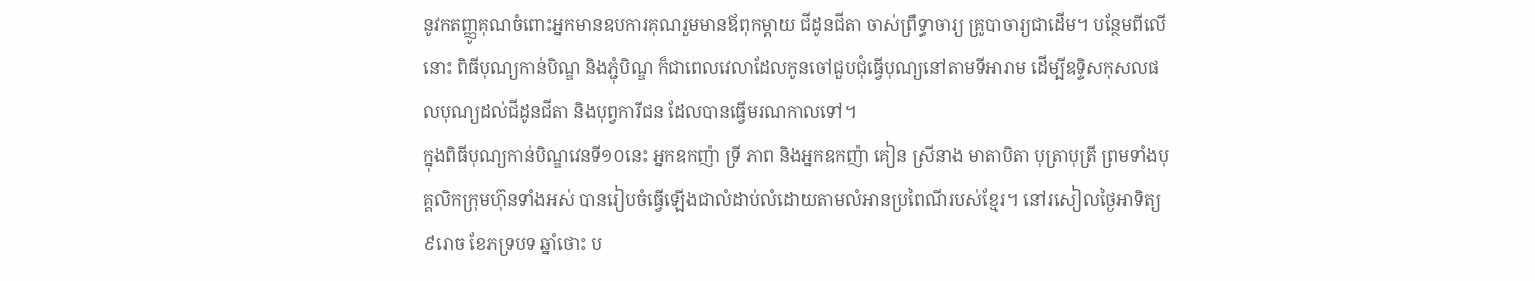នូវកតញ្ញូគុណចំពោះអ្នកមានឧបការគុណរួមមានឪពុកម្តាយ ជីដូនជីតា ចាស់ព្រឹទ្ធាចារ្យ គ្រូបាចារ្យជាដើម។ បន្ថែមពីលើនោះ ពិធីបុណ្យកាន់បិណ្ឌ និងភ្ជុំបិណ្ឌ ក៏ជាពេលវេលាដែលកូនចៅជួបជុំធ្វើបុណ្យនៅតាមទីអារាម ដើម្បីឧទ្ទិសកុសលផលបុណ្យដល់ជីដូនជីតា និងបុព្វការីជន ដែលបានធ្វើមរណកាលទៅ។
ក្នុងពិធីបុណ្យកាន់បិណ្ឌវេនទី១០នេះ អ្នកឧកញ៉ា ទ្រី ភាព និងអ្នកឧកញ៉ា គៀន ស្រីនាង មាតាបិតា បុត្រាបុត្រី ព្រមទាំងបុគ្គលិកក្រុមហ៊ុនទាំងអស់ បានរៀបចំធ្វើឡើងជាលំដាប់លំដោយតាមលំអានប្រពៃណីរបស់ខ្មែរ។ នៅរសៀលថ្ងៃអាទិត្យ ៩រោច ខែភទ្របទ ឆ្នាំថោះ ប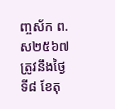ញ្ចស័ក ព.ស២៥៦៧ ត្រូវនឹងថ្ងៃទី៨ ខែតុ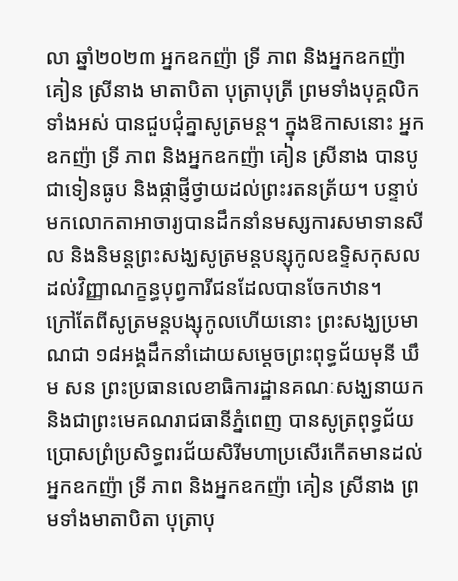លា ឆ្នាំ២០២៣ អ្នកឧកញ៉ា ទ្រី ភាព និងអ្នកឧកញ៉ា គៀន ស្រីនាង មាតាបិតា បុត្រាបុត្រី ព្រមទាំងបុគ្គលិកទាំងអស់ បានជួបជុំគ្នាសូត្រមន្ត។ ក្នុងឱកាសនោះ អ្នកឧកញ៉ា ទ្រី ភាព និងអ្នកឧកញ៉ា គៀន ស្រីនាង បានបូជាទៀនធូប និងផ្កាផ្ញីថ្វាយដល់ព្រះរតនត្រ័យ។ បន្ទាប់មកលោកតាអាចារ្យបានដឹកនាំនមស្សការសមាទានសីល និងនិមន្តព្រះសង្ឃសូត្រមន្តបន្សុកូលឧទ្ទិសកុសលដល់វិញ្ញាណក្ខន្ធបុព្វការីជនដែលបានចែកឋាន។
ក្រៅតែពីសូត្រមន្តបង្សុកូលហើយនោះ ព្រះសង្ឃប្រមាណជា ១៨អង្គដឹកនាំដោយសម្តេចព្រះពុទ្ធជ័យមុនី ឃឹម សន ព្រះប្រធានលេខាធិការដ្ឋានគណៈសង្ឃនាយក និងជាព្រះមេគណរាជធានីភ្នំពេញ បានសូត្រពុទ្ធជ័យប្រោសព្រំប្រសិទ្ធពរជ័យសិរីមហាប្រសើរកើតមានដល់អ្នកឧកញ៉ា ទ្រី ភាព និងអ្នកឧកញ៉ា គៀន ស្រីនាង ព្រមទាំងមាតាបិតា បុត្រាបុ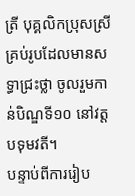ត្រី បុគ្គលិកប្រុសស្រី គ្រប់រូបដែលមានសទ្ធាជ្រះថ្លា ចូលរួមកាន់បិណ្ឌទី១០ នៅវត្តបទុមវតី។
បន្ទាប់ពីការរៀប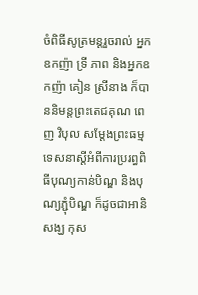ចំពិធីសូត្រមន្តរួចរាល់ អ្នកឧកញ៉ា ទ្រី ភាព និងអ្នកឧកញ៉ា គៀន ស្រីនាង ក៏បាននិមន្តព្រះតេជគុណ ពេញ វិបុល សម្តែងព្រះធម្មទេសនាស្តីអំពីការប្ររព្ធពិធីបុណ្យកាន់បិណ្ឌ និងបុណ្យភ្ជុំបិណ្ឌ ក៏ដូចជាអានិសង្ឃ កុស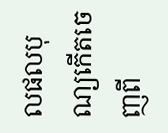លផលបុណ្យកើតចេញពី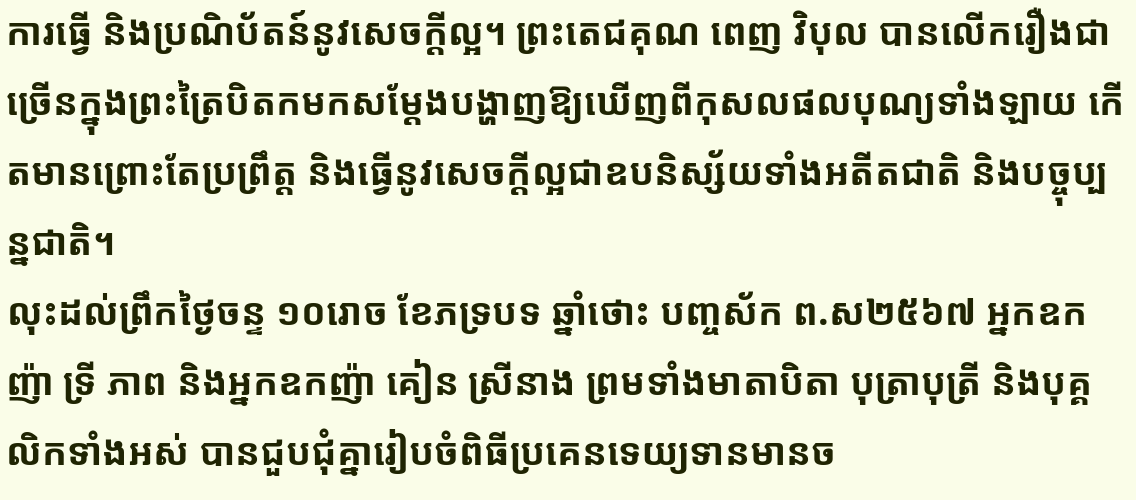ការធ្វើ និងប្រណិប័តន៍នូវសេចក្តីល្អ។ ព្រះតេជគុណ ពេញ វិបុល បានលើករឿងជាច្រើនក្នុងព្រះត្រៃបិតកមកសម្តែងបង្ហាញឱ្យឃើញពីកុសលផលបុណ្យទាំងឡាយ កើតមានព្រោះតែប្រព្រឹត្ត និងធ្វើនូវសេចក្តីល្អជាឧបនិស្ស័យទាំងអតីតជាតិ និងបច្ចុប្បន្នជាតិ។
លុះដល់ព្រឹកថ្ងៃចន្ទ ១០រោច ខែភទ្របទ ឆ្នាំថោះ បញ្ចស័ក ព.ស២៥៦៧ អ្នកឧកញ៉ា ទ្រី ភាព និងអ្នកឧកញ៉ា គៀន ស្រីនាង ព្រមទាំងមាតាបិតា បុត្រាបុត្រី និងបុគ្គលិកទាំងអស់ បានជួបជុំគ្នារៀបចំពិធីប្រគេនទេយ្យទានមានច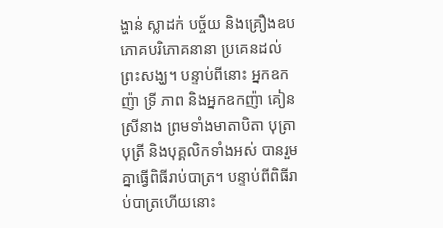ង្ហាន់ ស្លាដក់ បច្ច័យ និងគ្រឿងឧបភោគបរិភោគនានា ប្រគេនដល់ព្រះសង្ឃ។ បន្ទាប់ពីនោះ អ្នកឧកញ៉ា ទ្រី ភាព និងអ្នកឧកញ៉ា គៀន ស្រីនាង ព្រមទាំងមាតាបិតា បុត្រាបុត្រី និងបុគ្គលិកទាំងអស់ បានរួមគ្នាធ្វើពិធីរាប់បាត្រ។ បន្ទាប់ពីពិធីរាប់បាត្រហើយនោះ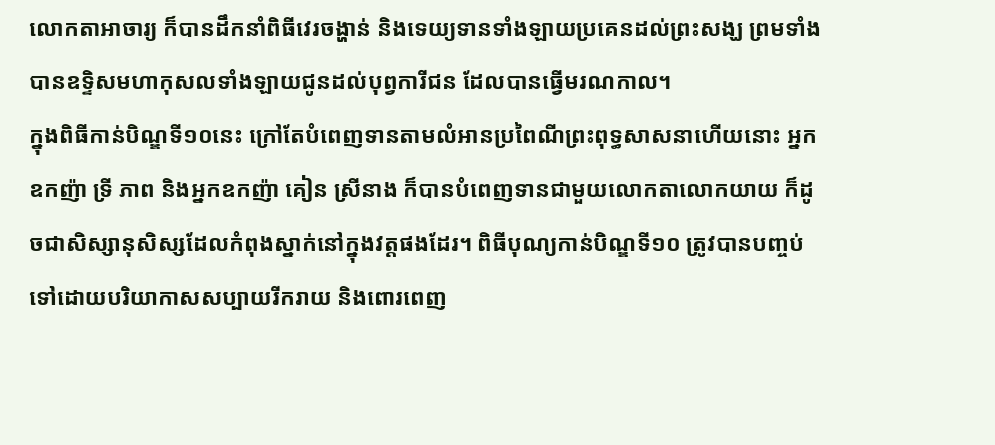លោកតាអាចារ្យ ក៏បានដឹកនាំពិធីវេរចង្ហាន់ និងទេយ្យទានទាំងឡាយប្រគេនដល់ព្រះសង្ឃ ព្រមទាំងបានឧទ្ទិសមហាកុសលទាំងឡាយជូនដល់បុព្វការីជន ដែលបានធ្វើមរណកាល។
ក្នុងពិធីកាន់បិណ្ឌទី១០នេះ ក្រៅតែបំពេញទានតាមលំអានប្រពៃណីព្រះពុទ្ធសាសនាហើយនោះ អ្នកឧកញ៉ា ទ្រី ភាព និងអ្នកឧកញ៉ា គៀន ស្រីនាង ក៏បានបំពេញទានជាមួយលោកតាលោកយាយ ក៏ដូចជាសិស្សានុសិស្សដែលកំពុងស្នាក់នៅក្នុងវត្តផងដែរ។ ពិធីបុណ្យកាន់បិណ្ឌទី១០ ត្រូវបានបញ្ចប់ទៅដោយបរិយាកាសសប្បាយរីករាយ និងពោរពេញ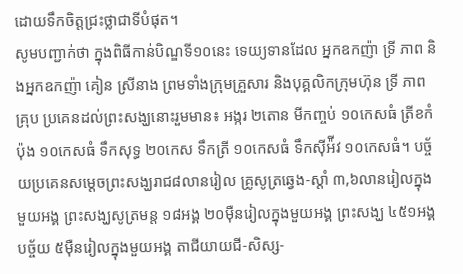ដោយទឹកចិត្តជ្រះថ្លាជាទីបំផុត។
សូមបញ្ជាក់ថា ក្នុងពិធីកាន់បិណ្ឌទី១០នេះ ទេយ្យទានដែល អ្នកឧកញ៉ា ទ្រី ភាព និងអ្នកឧកញ៉ា គៀន ស្រីនាង ព្រមទាំងក្រុមគ្រួសារ និងបុគ្គលិកក្រុមហ៊ុន ទ្រី ភាព គ្រុប ប្រគេនដល់ព្រះសង្ឃនោះរួមមាន៖ អង្ករ ២តោន មីកញ្ចប់ ១០កេសធំ ត្រីខកំប៉ុង ១០កេសធំ ទឹកសុទ្ធ ២០កេស ទឹកត្រី ១០កេសធំ ទឹកស៊ីអ៉ីវ ១០កេសធំ។ បច្ច័យប្រគេនសម្ដេចព្រះសង្ឃរាជ៨លានរៀល គ្រូសូត្រឆ្វេង-ស្ដាំ ៣,៦លានរៀលក្នុងមួយអង្គ ព្រះសង្ឃសូត្រមន្ត ១៨អង្គ ២០ម៉ឺនរៀលក្នុងមួយអង្គ ព្រះសង្ឃ ៤៥១អង្គ បច្ច័យ ៥ម៉ឺនរៀលក្នុងមួយអង្គ តាជីយាយជី-សិស្ស-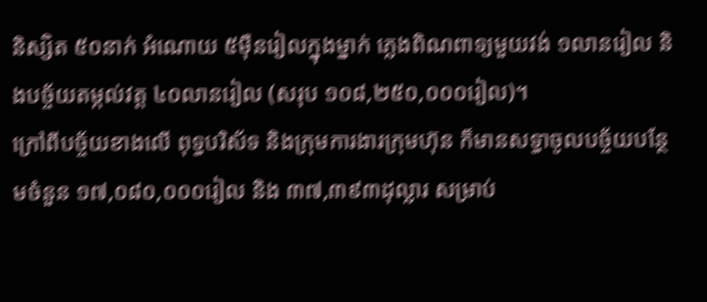និស្សិត ៥០នាក់ អំណោយ ៥ម៉ឺនរៀលក្នុងម្នាក់ ភ្លេងពិណពាទ្យមួយវង់ ១លានរៀល និងបច្ច័យតម្កល់វត្ត ៤០លានរៀល (សរុប ១០៨,២៥០,០០០រៀល)។
ក្រៅពីបច្ច័យខាងលើ ពុទ្ធបរិស័ទ និងក្រុមការងារក្រុមហ៊ុន ក៏មានសទ្ធាចូលបច្ច័យបន្ថែមចំនួន ១៧,០៨០,០០០រៀល និង ៣៧,៣៩៣ដុល្លារ សម្រាប់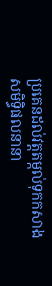ប្រគេនដល់វត្តតម្កល់ទុកកសាងសមិទ្ធិផលនានា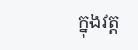ក្នុងវត្ត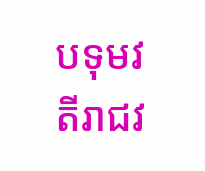បទុមវតីរាជវ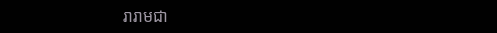រារាមជា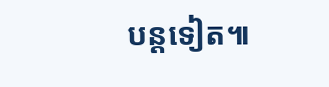បន្តទៀត៕